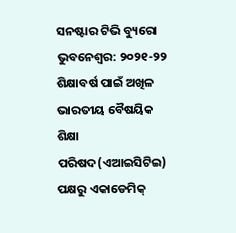ସନଷ୍ଟାର ଟିଭି ବ୍ୟୁରୋ
ଭୁବନେଶ୍ୱର: ୨୦୨୧-୨୨ ଶିକ୍ଷାବର୍ଷ ପାଇଁ ଅଖିଳ ଭାରତୀୟ ବୈଷୟିକ ଶିକ୍ଷା ପରିଷଦ(ଏଆଇସିଟିଇ) ପକ୍ଷରୁ ଏକାଡେମିକ୍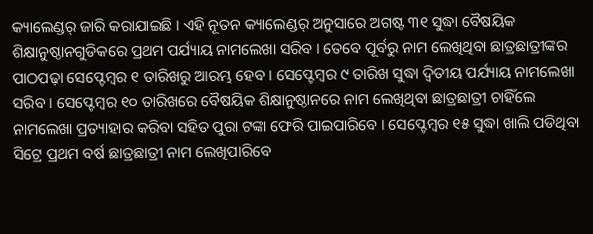କ୍ୟାଲେଣ୍ଡର୍ ଜାରି କରାଯାଇଛି । ଏହି ନୂତନ କ୍ୟାଲେଣ୍ଡର୍ ଅନୁସାରେ ଅଗଷ୍ଟ ୩୧ ସୁଦ୍ଧା ବୈଷୟିକ ଶିକ୍ଷାନୁଷ୍ଠାନଗୁଡିକରେ ପ୍ରଥମ ପର୍ଯ୍ୟାୟ ନାମଲେଖା ସରିବ । ତେବେ ପୂର୍ବରୁ ନାମ ଲେଖିଥିବା ଛାତ୍ରଛାତ୍ରୀଙ୍କର ପାଠପଢ଼ା ସେପ୍ଟେମ୍ବର ୧ ତାରିଖରୁ ଆରମ୍ଭ ହେବ । ସେପ୍ଟେମ୍ବର ୯ ତାରିଖ ସୁଦ୍ଧା ଦ୍ୱିତୀୟ ପର୍ଯ୍ୟାୟ ନାମଲେଖା ସରିବ । ସେପ୍ଟେମ୍ବର ୧୦ ତାରିଖରେ ବୈଷୟିକ ଶିକ୍ଷାନୁଷ୍ଠାନରେ ନାମ ଲେଖିଥିବା ଛାତ୍ରଛାତ୍ରୀ ଚାହିଁଲେ ନାମଲେଖା ପ୍ରତ୍ୟାହାର କରିବା ସହିତ ପୁରା ଟଙ୍କା ଫେରି ପାଇପାରିବେ । ସେପ୍ଟେମ୍ବର ୧୫ ସୁଦ୍ଧା ଖାଲି ପଡିଥିବା ସିଟ୍ରେ ପ୍ରଥମ ବର୍ଷ ଛାତ୍ରଛାତ୍ରୀ ନାମ ଲେଖିପାରିବେ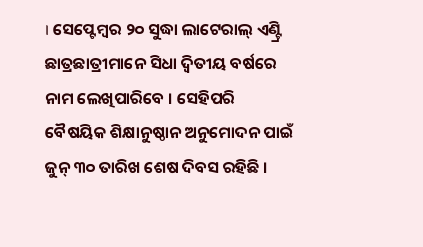। ସେପ୍ଟେମ୍ବର ୨୦ ସୁଦ୍ଧା ଲାଟେରାଲ୍ ଏଣ୍ଟ୍ରି ଛାତ୍ରଛାତ୍ରୀମାନେ ସିଧା ଦ୍ୱିତୀୟ ବର୍ଷରେ ନାମ ଲେଖିପାରିବେ । ସେହିପରି ବୈଷୟିକ ଶିକ୍ଷାନୁଷ୍ଠାନ ଅନୁମୋଦନ ପାଇଁ ଜୁନ୍ ୩୦ ତାରିଖ ଶେଷ ଦିବସ ରହିଛି ।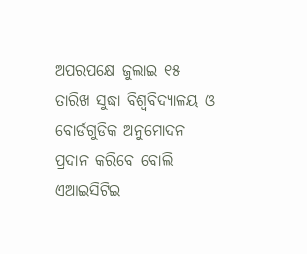ଅପରପକ୍ଷେ ଜୁଲାଇ ୧୫ ତାରିଖ ସୁଦ୍ଧା ବିଶ୍ୱବିଦ୍ୟାଳୟ ଓ ବୋର୍ଡଗୁଡିକ ଅନୁମୋଦନ ପ୍ରଦାନ କରିବେ ବୋଲି ଏଆଇସିଟିଇ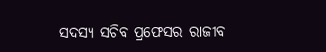ସଦସ୍ୟ ସଚିବ ପ୍ରଫେସର ରାଜୀବ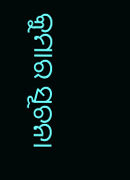କୁମାର ସୂଚନା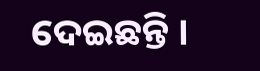ଦେଇଛନ୍ତି ।